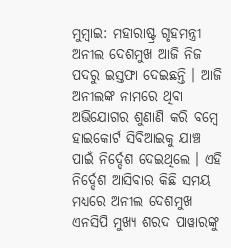ମୁମ୍ବାଇ: ମହାରାଷ୍ଟ୍ର ଗୃହମନ୍ତ୍ରୀ ଅନୀଲ ଦେଶମୁଖ ଆଜି ନିଜ ପଦରୁ ଇସ୍ତଫା ଦେଇଛନ୍ତି । ଆଜି ଅନୀଲଙ୍କ ନାମରେ ଥିବା ଅଭିଯୋଗର ଶୁଣାଣି କରି ବମ୍ବେ ହାଇକୋର୍ଟ ସିବିଆଇକୁ ଯାଞ୍ଚ ପାଇଁ ନିର୍ଦ୍ଦେଶ ଦେଇଥିଲେ । ଏହି ନିର୍ଦ୍ଦେଶ ଆସିବାର କିଛି ସମୟ ମଧ୍ୟରେ ଅନୀଲ ଦେଶମୁଖ ଏନସିପି ମୁଖ୍ୟ ଶରଦ ପାୱାରଙ୍କୁ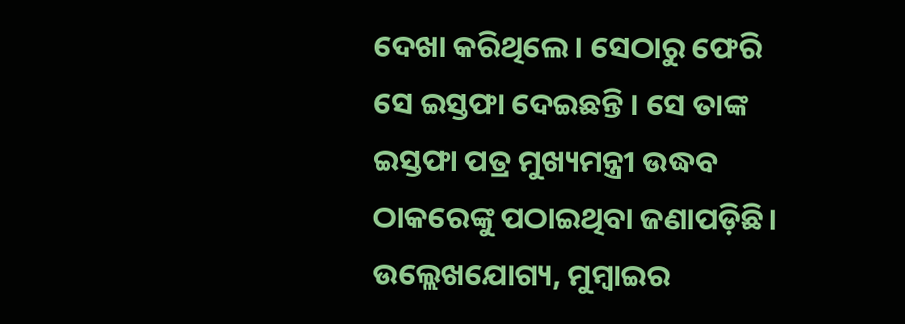ଦେଖା କରିଥିଲେ । ସେଠାରୁ ଫେରି ସେ ଇସ୍ତଫା ଦେଇଛନ୍ତି । ସେ ତାଙ୍କ ଇସ୍ତଫା ପତ୍ର ମୁଖ୍ୟମନ୍ତ୍ରୀ ଉଦ୍ଧବ ଠାକରେଙ୍କୁ ପଠାଇଥିବା ଜଣାପଡ଼ିଛି।
ଉଲ୍ଲେଖଯୋଗ୍ୟ, ମୁମ୍ବାଇର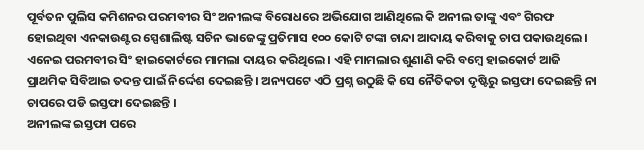ପୂର୍ବତନ ପୁଲିସ କମିଶନର ପରମବୀର ସିଂ ଅନୀଲଙ୍କ ବିରୋଧରେ ଅଭିଯୋଗ ଆଣିଥିଲେ କି ଅନୀଲ ତାଙ୍କୁ ଏବଂ ଗିରଫ ହୋଇଥିବା ଏନକାଉଣ୍ଟର ସ୍ପେଶାଲିଷ୍ଟ ସଚିନ ଭାଜେଙ୍କୁ ପ୍ରତିମାସ ୧୦୦ କୋଟି ଟଙ୍କା ଚାନ୍ଦା ଆଦାୟ କରିବାକୁ ଚାପ ପକାଉଥିଲେ । ଏନେଇ ପରମବୀର ସିଂ ହାଇକୋର୍ଟରେ ମାମଲା ଦାୟର କରିଥିଲେ । ଏହି ମାମଲାର ଶୁଣାଣି କରି ବମ୍ବେ ହାଇକୋର୍ଟ ଆଜି ପ୍ରାଥମିକ ସିବିଆଇ ତଦନ୍ତ ପାଇଁ ନିର୍ଦ୍ଦେଶ ଦେଇଛନ୍ତି । ଅନ୍ୟପଟେ ଏଠି ପ୍ରଶ୍ନ ଉଠୁଛି କି ସେ ନୈତିକତା ଦୃଷ୍ଟିରୁ ଇସ୍ତଫା ଦେଇଛନ୍ତି ନା ଚାପରେ ପଡି ଇସ୍ତଫା ଦେଇଛନ୍ତି ।
ଅନୀଲଙ୍କ ଇସ୍ତଫା ପରେ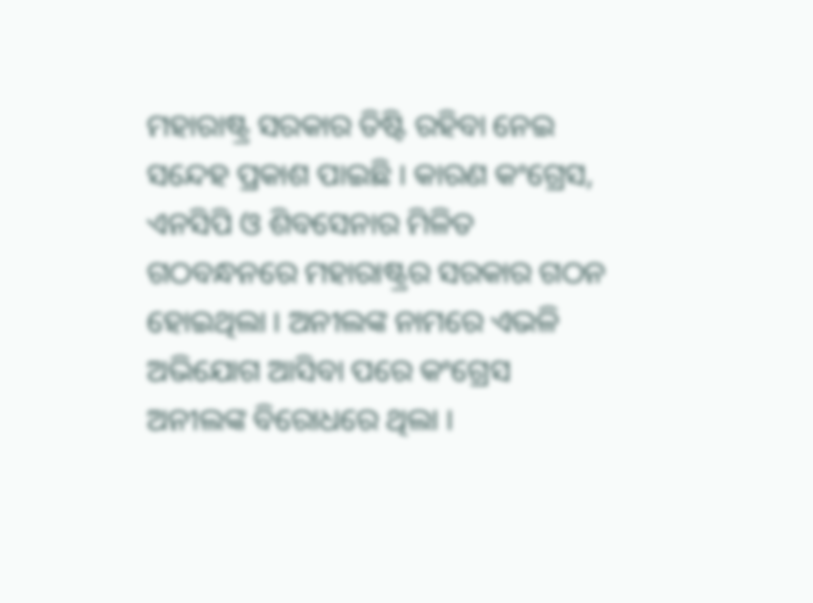ମହାରାଷ୍ଟ୍ର ସରକାର ତିଷ୍ଟି ରହିବା ନେଇ ସନ୍ଦେହ ପ୍ରକାଶ ପାଇଛି । କାରଣ କଂଗ୍ରେସ, ଏନସିପି ଓ ଶିବସେନାର ମିଳିତ ଗଠବନ୍ଧନରେ ମହାରାଷ୍ଟ୍ରର ସରକାର ଗଠନ ହୋଇଥିଲା । ଅନୀଲଙ୍କ ନାମରେ ଏଭଳି ଅଭିଯୋଗ ଆସିବା ପରେ କଂଗ୍ରେସ ଅନୀଲଙ୍କ ବିରୋଧରେ ଥିଲା ।